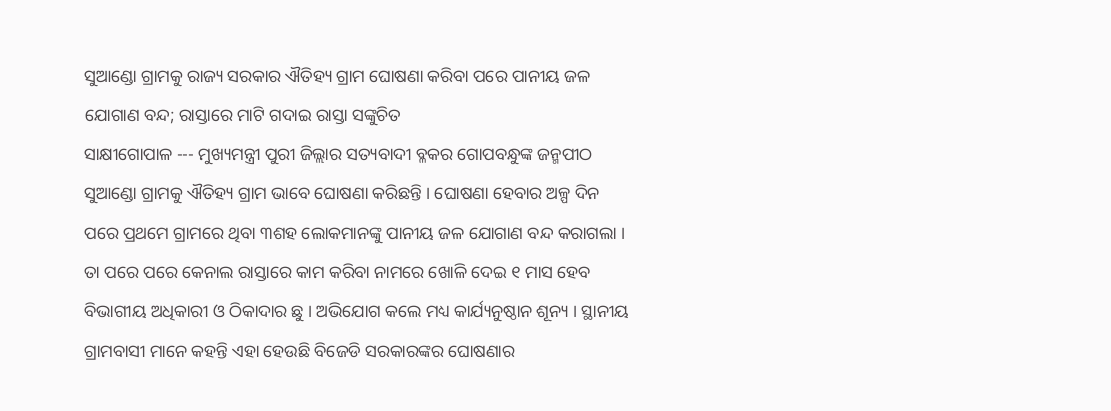ସୁଆଣ୍ଡୋ ଗ୍ରାମକୁ ରାଜ୍ୟ ସରକାର ଐତିହ୍ୟ ଗ୍ରାମ ଘୋଷଣା କରିବା ପରେ ପାନୀୟ ଜଳ ଯୋଗାଣ ବନ୍ଦ; ରାସ୍ତାରେ ମାଟି ଗଦାଇ ରାସ୍ତା ସଙ୍କୁଚିତ
ସାକ୍ଷୀଗୋପାଳ --- ମୁଖ୍ୟମନ୍ତ୍ରୀ ପୁରୀ ଜିଲ୍ଲାର ସତ୍ୟବାଦୀ ବ୍ଳକର ଗୋପବନ୍ଧୁଙ୍କ ଜନ୍ମପୀଠ ସୁଆଣ୍ଡୋ ଗ୍ରାମକୁ ଐତିହ୍ୟ ଗ୍ରାମ ଭାବେ ଘୋଷଣା କରିଛନ୍ତି । ଘୋଷଣା ହେବାର ଅଳ୍ପ ଦିନ ପରେ ପ୍ରଥମେ ଗ୍ରାମରେ ଥିବା ୩ଶହ ଲୋକମାନଙ୍କୁ ପାନୀୟ ଜଳ ଯୋଗାଣ ବନ୍ଦ କରାଗଲା । ତା ପରେ ପରେ କେନାଲ ରାସ୍ତାରେ କାମ କରିବା ନାମରେ ଖୋଳି ଦେଇ ୧ ମାସ ହେବ ବିଭାଗୀୟ ଅଧିକାରୀ ଓ ଠିକାଦାର ଛୁ । ଅଭିଯୋଗ କଲେ ମଧ୍ୟ କାର୍ଯ୍ୟନୁଷ୍ଠାନ ଶୂନ୍ୟ । ସ୍ଥାନୀୟ ଗ୍ରାମବାସୀ ମାନେ କହନ୍ତି ଏହା ହେଉଛି ବିଜେଡି ସରକାରଙ୍କର ଘୋଷଣାର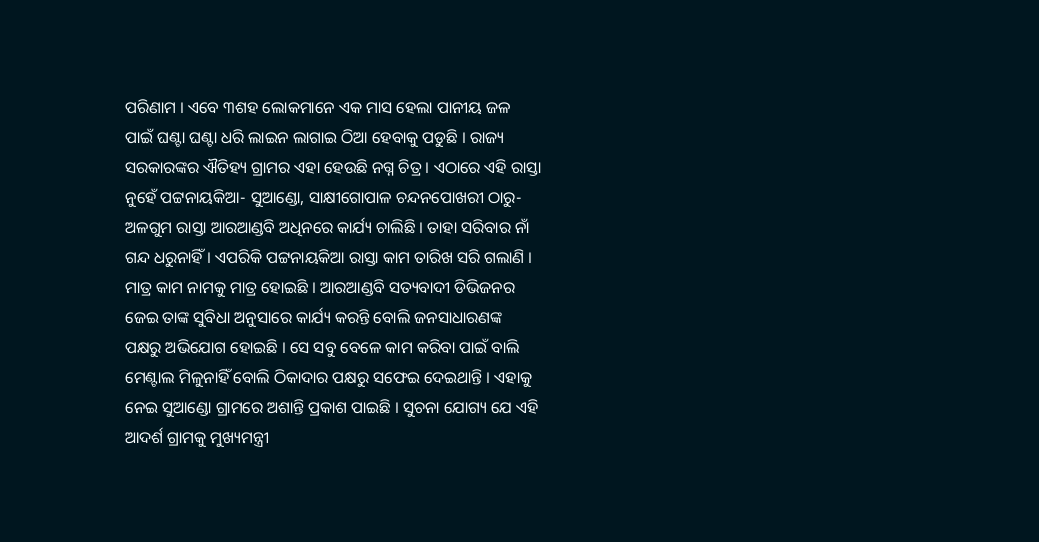ପରିଣାମ । ଏବେ ୩ଶହ ଲୋକମାନେ ଏକ ମାସ ହେଲା ପାନୀୟ ଜଳ ପାଇଁ ଘଣ୍ଟା ଘଣ୍ଟା ଧରି ଲାଇନ ଲାଗାଇ ଠିଆ ହେବାକୁ ପଡୁଛି । ରାଜ୍ୟ ସରକାରଙ୍କର ଐତିହ୍ୟ ଗ୍ରାମର ଏହା ହେଉଛି ନଗ୍ନ ଚିତ୍ର । ଏଠାରେ ଏହି ରାସ୍ତା ନୁହେଁ ପଟ୍ଟନାୟକିଆ- ସୁଆଣ୍ଡୋ, ସାକ୍ଷୀଗୋପାଳ ଚନ୍ଦନପୋଖରୀ ଠାରୁ- ଅଳଗୁମ ରାସ୍ତା ଆରଆଣ୍ଡବି ଅଧିନରେ କାର୍ଯ୍ୟ ଚାଲିଛି । ତାହା ସରିବାର ନାଁ ଗନ୍ଦ ଧରୁନାହିଁ । ଏପରିକି ପଟ୍ଟନାୟକିଆ ରାସ୍ତା କାମ ତାରିଖ ସରି ଗଲାଣି । ମାତ୍ର କାମ ନାମକୁ ମାତ୍ର ହୋଇଛି । ଆରଆଣ୍ଡବି ସତ୍ୟବାଦୀ ଡିଭିଜନର ଜେଇ ତାଙ୍କ ସୁବିଧା ଅନୁସାରେ କାର୍ଯ୍ୟ କରନ୍ତି ବୋଲି ଜନସାଧାରଣଙ୍କ ପକ୍ଷରୁ ଅଭିଯୋଗ ହୋଇଛି । ସେ ସବୁ ବେଳେ କାମ କରିବା ପାଇଁ ବାଲି ମେଣ୍ଟାଲ ମିଳୁନାହିଁ ବୋଲି ଠିକାଦାର ପକ୍ଷରୁ ସଫେଇ ଦେଇଥାନ୍ତି । ଏହାକୁ ନେଇ ସୁଆଣ୍ଡୋ ଗ୍ରାମରେ ଅଶାନ୍ତି ପ୍ରକାଶ ପାଇଛି । ସୁଚନା ଯୋଗ୍ୟ ଯେ ଏହି ଆଦର୍ଶ ଗ୍ରାମକୁ ମୁଖ୍ୟମନ୍ତ୍ରୀ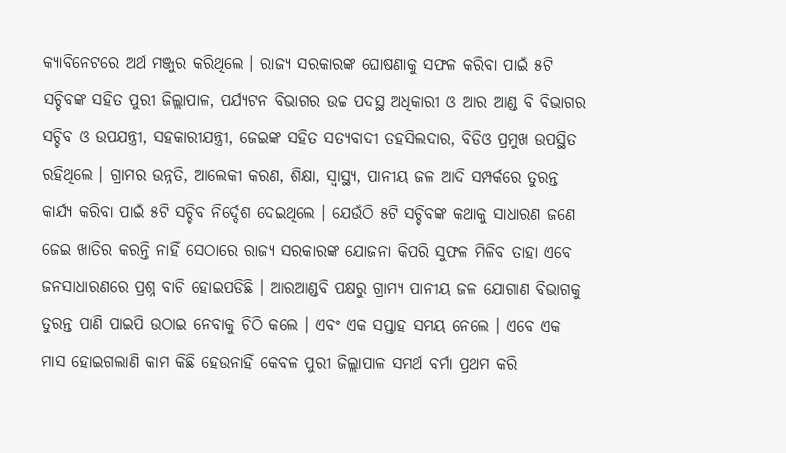କ୍ୟାବିନେଟରେ ଅର୍ଥ ମଞ୍ଜୁର କରିଥିଲେ । ରାଜ୍ୟ ସରକାରଙ୍କ ଘୋଷଣାକୁ ସଫଳ କରିବା ପାଇଁ ୫ଟି ସଚ୍ଚିବଙ୍କ ସହିତ ପୁରୀ ଜିଲ୍ଲାପାଳ, ପର୍ଯ୍ୟଟନ ବିଭାଗର ଉଚ୍ଚ ପଦସ୍ଥ ଅଧିକାରୀ ଓ ଆର ଆଣ୍ଡ ବି ବିଭାଗର ସଚ୍ଚିବ ଓ ଉପଯନ୍ତ୍ରୀ, ସହକାରୀଯନ୍ତ୍ରୀ, ଜେଇଙ୍କ ସହିତ ସତ୍ୟବାଦୀ ତହସିଲଦାର, ବିଡିଓ ପ୍ରମୁଖ ଉପସ୍ଥିତ ରହିଥିଲେ । ଗ୍ରାମର ଉନ୍ନତି, ଆଲେକୀ କରଣ, ଶିକ୍ଷା, ସ୍ୱାସ୍ଥ୍ୟ, ପାନୀୟ ଜଳ ଆଦି ସମ୍ପର୍କରେ ତୁରନ୍ତ କାର୍ଯ୍ୟ କରିବା ପାଇଁ ୫ଟି ସଚ୍ଚିବ ନିର୍ଦ୍ଦେଶ ଦେଇଥିଲେ । ଯେଉଁଠି ୫ଟି ସଚ୍ଚିବଙ୍କ କଥାକୁ ସାଧାରଣ ଜଣେ ଜେଇ ଖାତିର କରନ୍ତି ନାହିଁ ସେଠାରେ ରାଜ୍ୟ ସରକାରଙ୍କ ଯୋଜନା କିପରି ସୁଫଳ ମିଳିବ ତାହା ଏବେ ଜନସାଧାରଣରେ ପ୍ରଶ୍ନ ବାଚି ହୋଇପଡିଛି । ଆରଆଣ୍ଡବି ପକ୍ଷରୁ ଗ୍ରାମ୍ୟ ପାନୀୟ ଜଳ ଯୋଗାଣ ବିଭାଗକୁ ତୁରନ୍ତ ପାଣି ପାଇପି ଉଠାଇ ନେବାକୁ ଚିଠି କଲେ । ଏବଂ ଏକ ସପ୍ତାହ ସମୟ ନେଲେ । ଏବେ ଏକ ମାସ ହୋଇଗଲାଣି କାମ କିଛି ହେଉନାହିଁ କେବଳ ପୁରୀ ଜିଲ୍ଲାପାଳ ସମର୍ଥ ବର୍ମା ପ୍ରଥମ କରି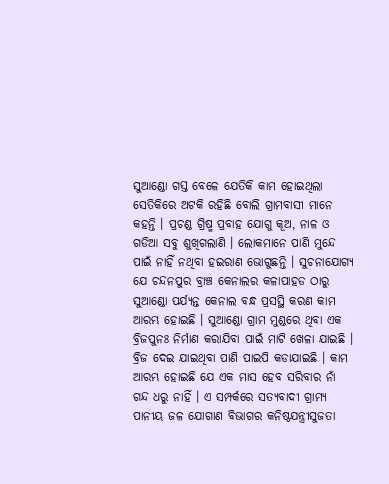ସୁଆଣ୍ଡୋ ଗସ୍ତ ବେଳେ ଯେତିକି କାମ ହୋଇଥିଲା ସେତିକିରେ ଅଟକି ରହିଛି ବୋଲି ଗ୍ରାମବାସୀ ମାନେ କହନ୍ତି । ପ୍ରଚଣ୍ଡ ଗ୍ରିଷ୍ମ ପ୍ରବାହ ଯୋଗୁ କୂଅ, ନାଳ ଓ ଗଡିଆ ସବୁ ଶୁଖିଗଲାଣି । ଲୋକମାନେ ପାଣି ମୁନ୍ଦେ ପାଇଁ ନାହିଁ ନଥିବା ହଇରାଣ ଭୋଗୁଛନ୍ତି । ସୁଚନାଯୋଗ୍ୟ ଯେ ଚନ୍ଦନପୁର ବ୍ରାଞ୍ଚ କେନାଲର କଳାପାହଡ ଠାରୁ ସୁଆଣ୍ଡୋ ପର୍ଯ୍ୟନ୍ତ କେନାଲ ବନ୍ଧ ପ୍ରସସ୍ଥି କରଣ କାମ ଆରମ୍ଭ ହୋଇଛି । ସୁଆଣ୍ଡୋ ଗ୍ରାମ ମୁଣ୍ଡରେ ଥିବା ଏକ ବ୍ରିଜପୁନଃ ନିର୍ମାଣ କରାଯିବା ପାଇଁ ମାଟି ଖେଳା ଯାଇଛି । ବ୍ରିଜ ଦେଇ ଯାଇଥିବା ପାଣି ପାଇପି କଡାଯାଇଛି । କାମ ଆରମ୍ଭ ହୋଇଛି ଯେ ଏକ ମାସ ହେବ ସରିବାର ନାଁ ଗନ୍ଦ ଧରୁ ନାହିଁ । ଏ ସମ୍ପର୍କରେ ସତ୍ୟବାଦୀ ଗ୍ରାମ୍ୟ ପାନୀୟ ଜଳ ଯୋଗାଣ ବିଭାଗର କନିଷ୍ଠଯନ୍ତ୍ରୀସୁଜତା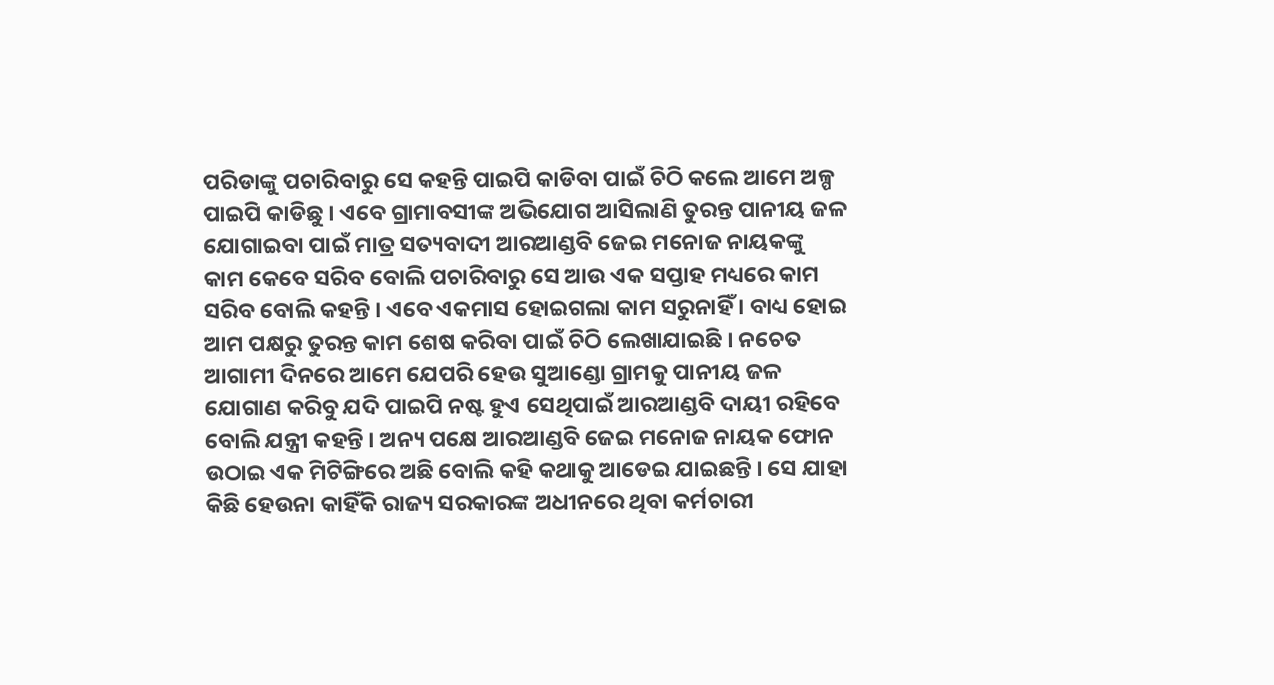ପରିଡାଙ୍କୁ ପଚାରିବାରୁ ସେ କହନ୍ତି ପାଇପି କାଡିବା ପାଇଁ ଚିଠି କଲେ ଆମେ ଅଳ୍ପ ପାଇପି କାଡିଛୁ । ଏବେ ଗ୍ରାମାବସୀଙ୍କ ଅଭିଯୋଗ ଆସିଲାଣି ତୁରନ୍ତ ପାନୀୟ ଜଳ ଯୋଗାଇବା ପାଇଁ ମାତ୍ର ସତ୍ୟବାଦୀ ଆରଆଣ୍ଡବି ଜେଇ ମନୋଜ ନାୟକଙ୍କୁ କାମ କେବେ ସରିବ ବୋଲି ପଚାରିବାରୁ ସେ ଆଉ ଏକ ସପ୍ତାହ ମଧ୍ୟରେ କାମ ସରିବ ବୋଲି କହନ୍ତି । ଏବେ ଏକମାସ ହୋଇଗଲା କାମ ସରୁନାହିଁ । ବାଧ୍ୟ ହୋଇ ଆମ ପକ୍ଷରୁ ତୁରନ୍ତ କାମ ଶେଷ କରିବା ପାଇଁ ଚିଠି ଲେଖାଯାଇଛି । ନଚେତ ଆଗାମୀ ଦିନରେ ଆମେ ଯେପରି ହେଉ ସୁଆଣ୍ଡୋ ଗ୍ରାମକୁ ପାନୀୟ ଜଳ ଯୋଗାଣ କରିବୁ ଯଦି ପାଇପି ନଷ୍ଟ ହୁଏ ସେଥିପାଇଁ ଆରଆଣ୍ଡବି ଦାୟୀ ରହିବେ ବୋଲି ଯନ୍ତ୍ରୀ କହନ୍ତି । ଅନ୍ୟ ପକ୍ଷେ ଆରଆଣ୍ଡବି ଜେଇ ମନୋଜ ନାୟକ ଫୋନ ଉଠାଇ ଏକ ମିଟିଙ୍ଗିରେ ଅଛି ବୋଲି କହି କଥାକୁ ଆଡେଇ ଯାଇଛନ୍ତି । ସେ ଯାହା କିଛି ହେଉନା କାହିଁକି ରାଜ୍ୟ ସରକାରଙ୍କ ଅଧୀନରେ ଥିବା କର୍ମଚାରୀ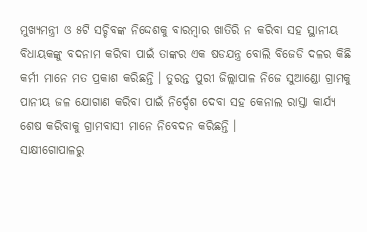ମୁଖ୍ୟମନ୍ତ୍ରୀ ଓ ୫ଟି ସଚ୍ଚିବଙ୍କ ନିଦ୍ଦେଶକୁ ବାରମ୍ବାର ଖାତିରି ନ କରିବା ସହ ସ୍ଥାନୀୟ ବିଧାୟକଙ୍କୁ ବଦନାମ କରିବା ପାଇଁ ତାଙ୍କର ଏକ ଷଡଯନ୍ତ୍ର ବୋଲି ବିଜେଡି ଦଳର କିଛି କର୍ମୀ ମାନେ ମତ ପ୍ରକାଶ କରିଛନ୍ତି । ତୁରନ୍ତ ପୁରୀ ଜିଲ୍ଲାପାଳ ନିଜେ ସୁଆଣ୍ଡୋ ଗ୍ରାମକୁ ପାନୀୟ ଜଳ ଯୋଗାଣ କରିବା ପାଇଁ ନିର୍ଦ୍ଦେଶ ଦେବା ସହ କେନାଲ ରାସ୍ତା କାର୍ଯ୍ୟ ଶେଷ କରିବାକୁ ଗ୍ରାମବାସୀ ମାନେ ନିବେଦନ କରିଛନ୍ତି ।
ସାକ୍ଷୀଗୋପାଳରୁ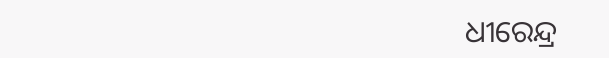ଧୀରେନ୍ଦ୍ର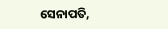ସେନାପତି,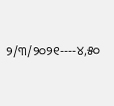୨/୩/୨୦୨୧----୪,୫୦